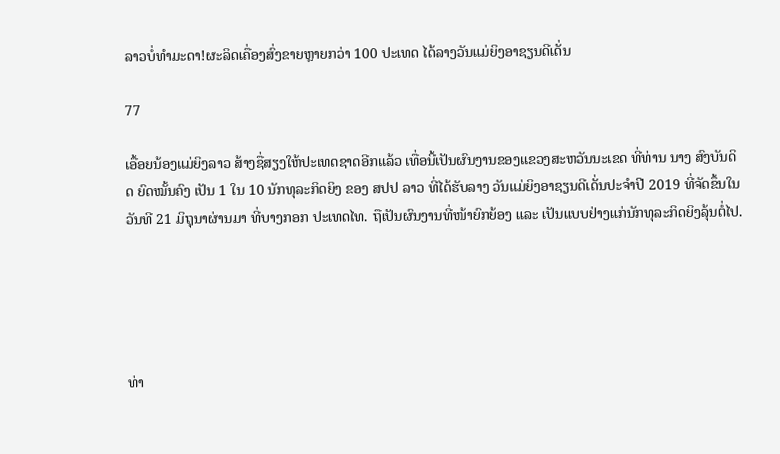ລາວບໍ່ທຳມະດາ!ຜະລິດເຄື່ອງສົ່ງຂາຍຫຼາຍກວ່າ 100 ປະເທດ ໄດ້ລາງວັນແມ່ຍິງອາຊຽນດີເດັ່ນ

77

ເອື້ອຍນ້ອງແມ່ຍິງລາວ ສ້າງຊື່ສຽງໃຫ້ປະເທດຊາດອີກແລ້ວ ເທື່ອນີ້ເປັນຜົນງານຂອງແຂວງສະຫວັນນະເຂດ ທີ່ທ່ານ ນາງ ສົງບັນດິດ ຍົດໝັ້ນຄົງ ເປັນ 1 ໃນ 10 ນັກທຸລະກິດຍິງ ຂອງ ສປປ ລາວ ທີ່ໄດ້ຮັບລາງ ວັນແມ່ຍິງອາຊຽນດີເດັ່ນປະຈຳປີ 2019 ທີ່ຈັດຂຶ້ນໃນວັນທີ 21 ມິຖຸນາຜ່ານມາ ທີ່ບາງກອກ ປະເທດໄທ. ຖືເປັນຜົນງານທີ່ໜ້າຍົກຍ້ອງ ແລະ ເປັນແບບຢ່າງແກ່ນັກທຸລະກິດຍິງລຸ້ນຕໍ່ໄປ.





ທ່າ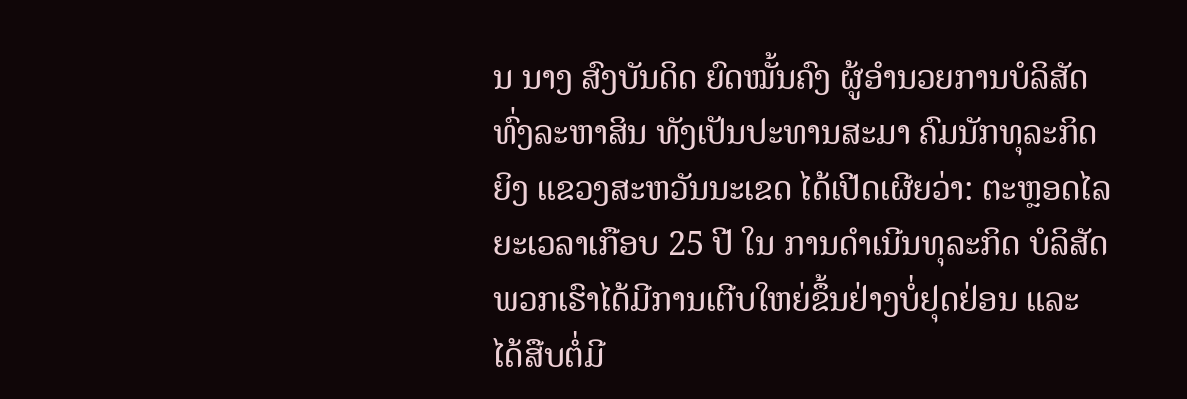ນ ນາງ ສົງບັນດິດ ຍົດໝັ້ນຄົງ ຜູ້ອຳນວຍການບໍລິສັດທົ່ງລະຫາສິນ ທັງເປັນປະທານສະມາ ຄົມນັກທຸລະກິດຍິງ ແຂວງສະຫວັນນະເຂດ ໄດ້ເປີດເຜີຍວ່າ: ຕະຫຼອດໄລຍະເວລາເກືອບ 25 ປີ ໃນ ການດຳເນີນທຸລະກິດ ບໍລິສັດພວກເຮົາໄດ້ມີການເຕີບໃຫຍ່ຂຶ້ນຢ່າງບໍ່ຢຸດຢ່ອນ ແລະ ໄດ້ສືບຕໍ່ມີ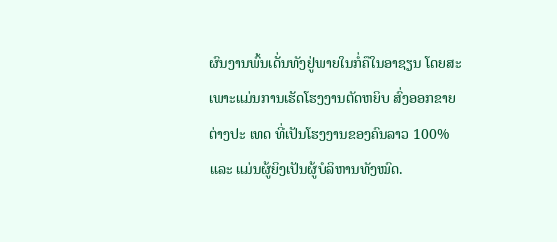ຜົນງານພົ້ນເດັ່ນທັງຢູ່ພາຍໃນກໍ່ຄືໃນອາຊຽນ ໂດຍສະເພາະແມ່ນການເຮັດໂຮງງານຕັດຫຍິບ ສົ່ງອອກຂາຍຕ່າງປະ ເທດ ທີ່ເປັນໂຮງງານຂອງຄົນລາວ 100% ແລະ ແມ່ນຜູ້ຍິງເປັນຜູ້ບໍລິຫານທັງໝົດ.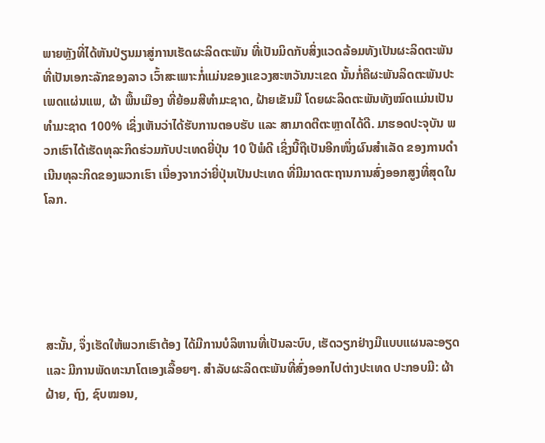ພາຍຫຼັງທີ່ໄດ້ຫັນປ່ຽນມາສູ່ການເຮັດຜະລິດຕະພັນ ທີ່ເປັນມິດກັບສິ່ງແວດລ້ອມທັງເປັນຜະລິດຕະພັນທີ່ເປັນເອກະລັກຂອງລາວ ເວົ້າສະເພາະກໍ່ແມ່ນຂອງແຂວງສະຫວັນນະເຂດ ນັ້ນກໍ່ຄືຜະພັນລິດຕະພັນປະເພດແຜ່ນແພ, ຜ້າ ພື້ນເມືອງ ທີ່ຍ້ອມສີທໍາມະຊາດ, ຝ້າຍເຂັນມື ໂດຍຜະລິດຕະພັນທັງໝົດແມ່ນເປັນທຳມະຊາດ 100% ເຊິ່ງເຫັນວ່າໄດ້ຮັບການຕອບຮັບ ແລະ ສາມາດຕີຕະຫຼາດໄດ້ດີ. ມາຮອດປະຈຸບັນ ພວກເຮົາໄດ້ເຮັດທຸລະກິດຮ່ວມກັບປະເທດຍີ່ປຸ່ນ 10 ປີພໍດີ ເຊິ່ງນີ້ຖືເປັນອີກໜຶ່ງຜົນສຳເລັດ ຂອງການດຳເນີນທຸລະກິດຂອງພວກເຮົາ ເນື່ອງຈາກວ່າຍີ່ປຸ່ນເປັນປະເທດ ທີ່ມີມາດຕະຖານການສົ່ງອອກສູງທີ່ສຸດໃນໂລກ.





ສະນັ້ນ, ຈຶ່ງເຮັດໃຫ້ພວກເຮົາຕ້ອງ ໄດ້ມີການບໍລິຫານທີ່ເປັນລະບົບ, ເຮັດວຽກຢ່າງມີແບບແຜນລະອຽດ ແລະ ມີການພັດທະນາໂຕເອງເລື້ອຍໆ. ສຳລັບຜະລິດຕະພັນທີ່ສົ່ງອອກໄປຕ່າງປະເທດ ປະກອບມີ: ຜ້າຝ້າຍ, ຖົງ, ຊົບໝອນ,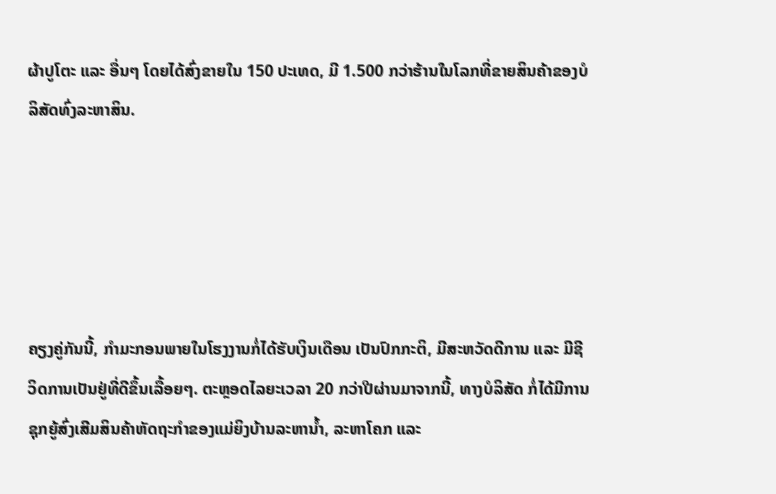ຜ້າປູໂຕະ ແລະ ອື່ນໆ ໂດຍໄດ້ສົ່ງຂາຍໃນ 150 ປະເທດ, ມີ 1.500 ກວ່າຮ້ານໃນໂລກທີ່ຂາຍສິນຄ້າຂອງບໍລິສັດທົ່ງລະຫາສິນ.





ຄຽງຄູ່ກັນນີ້, ກຳມະກອນພາຍໃນໂຮງງານກໍ່ໄດ້ຮັບເງິນເດືອນ ເປັນປົກກະຕິ, ມີສະຫວັດດີການ ແລະ ມີຊີວິດການເປັນຢູ່ທີ່ດີຂຶ້ນເລື້ອຍໆ. ຕະຫຼອດໄລຍະເວລາ 20 ກວ່າປີຜ່ານມາຈາກນີ້, ທາງບໍລິສັດ ກໍ່ໄດ້ມີການຊຸກຍູ້ສົ່ງເສີມສິນຄ້າຫັດຖະກຳຂອງແມ່ຍິງບ້ານລະຫານ້ຳ, ລະຫາໂຄກ ແລະ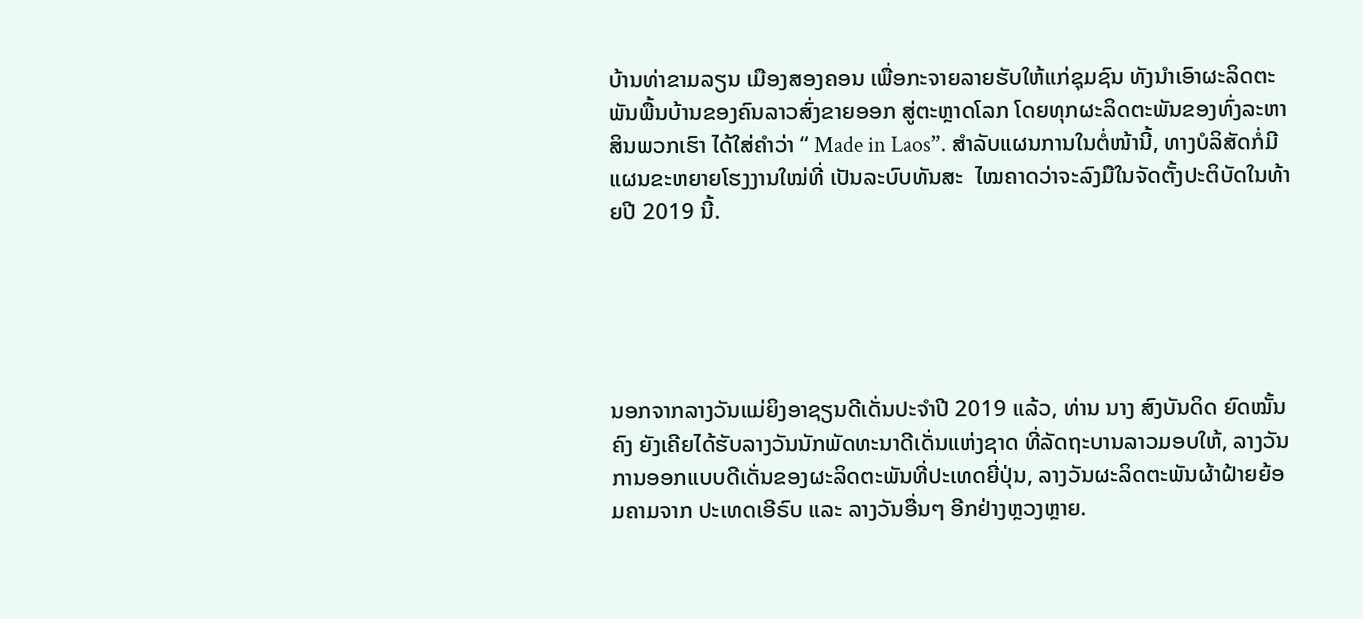ບ້ານທ່າຂາມລຽນ ເມືອງສອງຄອນ ເພື່ອກະຈາຍລາຍຮັບໃຫ້ແກ່ຊຸມຊົນ ທັງນຳເອົາຜະລິດຕະພັນພື້ນບ້ານຂອງຄົນລາວສົ່ງຂາຍອອກ ສູ່ຕະຫຼາດໂລກ ໂດຍທຸກຜະລິດຕະພັນຂອງທົ່ງລະຫາສິນພວກເຮົາ ໄດ້ໃສ່ຄຳວ່າ “ Made in Laos”. ສຳລັບແຜນການໃນຕໍ່ໜ້ານີ້, ທາງບໍລິສັດກໍ່ມີແຜນຂະຫຍາຍໂຮງງານໃໝ່ທີ່ ເປັນລະບົບທັນສະ  ໄໝຄາດວ່າຈະລົງມືໃນຈັດຕັ້ງປະຕິບັດໃນທ້າຍປີ 2019 ນີ້.





ນອກຈາກລາງວັນແມ່ຍິງອາຊຽນດີເດັ່ນປະຈຳປີ 2019 ແລ້ວ, ທ່ານ ນາງ ສົງບັນດິດ ຍົດໝັ້ນຄົງ ຍັງເຄີຍໄດ້ຮັບລາງວັນນັກພັດທະນາດີເດັ່ນແຫ່ງຊາດ ທີ່ລັດຖະບານລາວມອບໃຫ້, ລາງວັນການອອກແບບດີເດັ່ນຂອງຜະລິດຕະພັນທີ່ປະເທດຍີ່ປຸ່ນ, ລາງວັນຜະລິດຕະພັນຜ້າຝ້າຍຍ້ອມຄາມຈາກ ປະເທດເອີຣົບ ແລະ ລາງວັນອື່ນໆ ອີກຢ່າງຫຼວງຫຼາຍ.